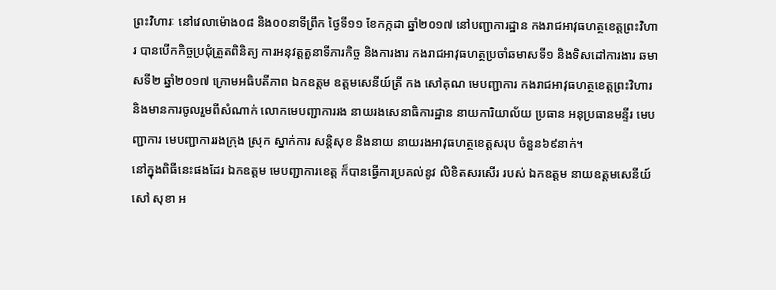ព្រះវិហារៈ នៅវេលាម៉ោង០៨ និង០០នាទីព្រឹក ថ្ងៃទី១១ ខែកក្កដា ឆ្នាំ២០១៧ នៅបញ្ជាការដ្ឋាន កងរាជអាវុធហត្ថខេត្តព្រះវិហារ បានបើកកិច្ចប្រជុំត្រួតពិនិត្យ ការអនុវត្តតួនាទីភារកិច្ច និងការងារ កងរាជអាវុធហត្ថប្រចាំឆមាសទី១ និងទិសដៅការងារ ឆមាសទី២ ឆ្នាំ២០១៧ ក្រោមអធិបតីភាព ឯកឧត្តម ឧត្តមសេនីយ៍ត្រី កង សៅគុណ មេបញ្ជាការ កងរាជអាវុធហត្ថខេត្តព្រះវិហារ និងមានការចូលរួមពីសំណាក់ លោកមេបញ្ជាការរង នាយរងសេនាធិការដ្ឋាន នាយការិយាល័យ ប្រធាន អនុប្រធានមន្ទីរ មេបញ្ជាការ មេបញ្ជាការរងក្រុង ស្រុក ស្នាក់ការ សន្តិសុខ និងនាយ នាយរងអាវុធហត្ថខេត្តសរុប ចំនួន៦៩នាក់។
នៅក្នុងពិធីនេះផងដែរ ឯកឧត្តម មេបញ្ជាការខេត្ត ក៏បានធ្វើការប្រគល់នូវ លិខិតសរសើរ របស់ ឯកឧត្តម នាយឧត្តមសេនីយ៍ សៅ សុខា អ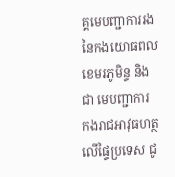គ្គមេបញ្ជាការរង នៃកងយោធពលខេមរភូមិន្ទ និងជា មេបញ្ជាការ កងរាជអាវុធហត្ថលើផ្ទៃប្រទេស ជូ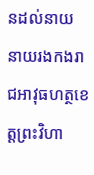នដល់នាយ នាយរងកងរាជអាវុធហត្ថខេត្តព្រះវិហា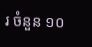រ ចំនួន ១០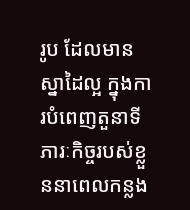រូប ដែលមានស្នាដៃល្អ ក្នុងការបំពេញតួនាទី ភារៈកិច្ចរបស់ខ្លួននាពេលកន្លង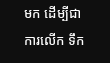មក ដើម្បីជាការលើក ទឹក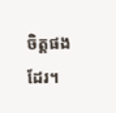ចិត្តផងដែរ។